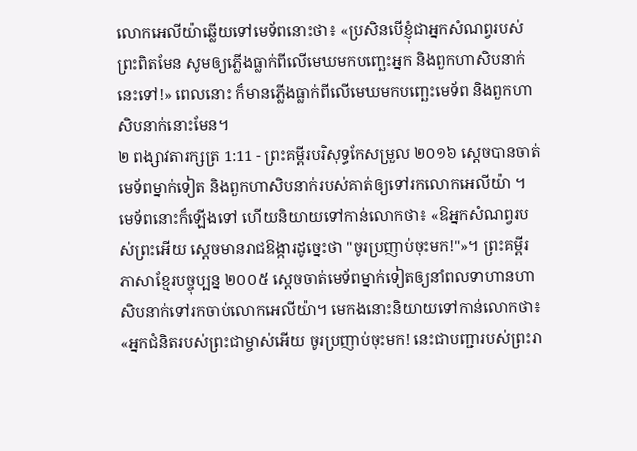លោកអេលីយ៉ាឆ្លើយទៅមេទ័ពនោះថា៖ «ប្រសិនបើខ្ញុំជាអ្នកសំណព្វរបស់ព្រះពិតមែន សូមឲ្យភ្លើងធ្លាក់ពីលើមេឃមកបញ្ឆេះអ្នក និងពួកហាសិបនាក់នេះទៅ!» ពេលនោះ ក៏មានភ្លើងធ្លាក់ពីលើមេឃមកបញ្ឆេះមេទ័ព និងពួកហាសិបនាក់នោះមែន។
២ ពង្សាវតារក្សត្រ 1:11 - ព្រះគម្ពីរបរិសុទ្ធកែសម្រួល ២០១៦ ស្ដេចបានចាត់មេទ័ពម្នាក់ទៀត និងពួកហាសិបនាក់របស់គាត់ឲ្យទៅរកលោកអេលីយ៉ា ។ មេទ័ពនោះក៏ឡើងទៅ ហើយនិយាយទៅកាន់លោកថា៖ «ឱអ្នកសំណព្វរបស់ព្រះអើយ ស្តេចមានរាជឱង្ការដូច្នេះថា "ចូរប្រញាប់ចុះមក!"»។ ព្រះគម្ពីរភាសាខ្មែរបច្ចុប្បន្ន ២០០៥ ស្ដេចចាត់មេទ័ពម្នាក់ទៀតឲ្យនាំពលទាហានហាសិបនាក់ទៅរកចាប់លោកអេលីយ៉ា។ មេកងនោះនិយាយទៅកាន់លោកថា៖ «អ្នកជំនិតរបស់ព្រះជាម្ចាស់អើយ ចូរប្រញាប់ចុះមក! នេះជាបញ្ជារបស់ព្រះរា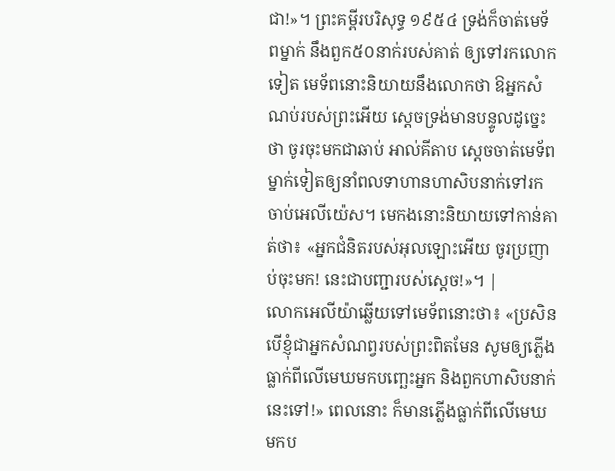ជា!»។ ព្រះគម្ពីរបរិសុទ្ធ ១៩៥៤ ទ្រង់ក៏ចាត់មេទ័ពម្នាក់ នឹងពួក៥០នាក់របស់គាត់ ឲ្យទៅរកលោកទៀត មេទ័ពនោះនិយាយនឹងលោកថា ឱអ្នកសំណប់របស់ព្រះអើយ ស្តេចទ្រង់មានបន្ទូលដូច្នេះថា ចូរចុះមកជាឆាប់ អាល់គីតាប ស្តេចចាត់មេទ័ពម្នាក់ទៀតឲ្យនាំពលទាហានហាសិបនាក់ទៅរកចាប់អេលីយ៉េស។ មេកងនោះនិយាយទៅកាន់គាត់ថា៖ «អ្នកជំនិតរបស់អុលឡោះអើយ ចូរប្រញាប់ចុះមក! នេះជាបញ្ជារបស់ស្តេច!»។ |
លោកអេលីយ៉ាឆ្លើយទៅមេទ័ពនោះថា៖ «ប្រសិនបើខ្ញុំជាអ្នកសំណព្វរបស់ព្រះពិតមែន សូមឲ្យភ្លើងធ្លាក់ពីលើមេឃមកបញ្ឆេះអ្នក និងពួកហាសិបនាក់នេះទៅ!» ពេលនោះ ក៏មានភ្លើងធ្លាក់ពីលើមេឃមកប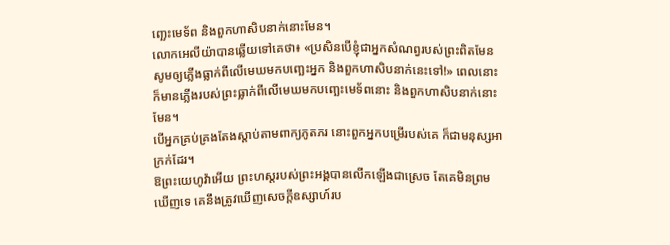ញ្ឆេះមេទ័ព និងពួកហាសិបនាក់នោះមែន។
លោកអេលីយ៉ាបានឆ្លើយទៅគេថា៖ «ប្រសិនបើខ្ញុំជាអ្នកសំណព្វរបស់ព្រះពិតមែន សូមឲ្យភ្លើងធ្លាក់ពីលើមេឃមកបញ្ឆេះអ្នក និងពួកហាសិបនាក់នេះទៅ!» ពេលនោះ ក៏មានភ្លើងរបស់ព្រះធ្លាក់ពីលើមេឃមកបញ្ឆេះមេទ័ពនោះ និងពួកហាសិបនាក់នោះមែន។
បើអ្នកគ្រប់គ្រងតែងស្តាប់តាមពាក្យភូតភរ នោះពួកអ្នកបម្រើរបស់គេ ក៏ជាមនុស្សអាក្រក់ដែរ។
ឱព្រះយេហូវ៉ាអើយ ព្រះហស្តរបស់ព្រះអង្គបានលើកឡើងជាស្រេច តែគេមិនព្រមឃើញទេ គេនឹងត្រូវឃើញសេចក្ដីឧស្សាហ៍រប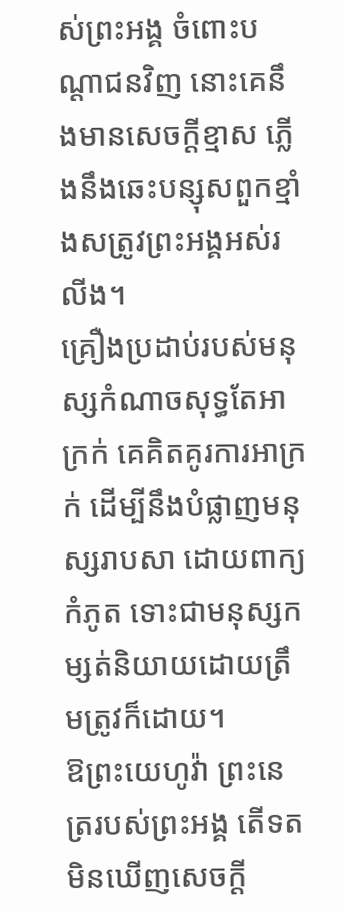ស់ព្រះអង្គ ចំពោះបណ្ដាជនវិញ នោះគេនឹងមានសេចក្ដីខ្មាស ភ្លើងនឹងឆេះបន្សុសពួកខ្មាំងសត្រូវព្រះអង្គអស់រលីង។
គ្រឿងប្រដាប់របស់មនុស្សកំណាចសុទ្ធតែអាក្រក់ គេគិតគូរការអាក្រក់ ដើម្បីនឹងបំផ្លាញមនុស្សរាបសា ដោយពាក្យកំភូត ទោះជាមនុស្សកម្សត់និយាយដោយត្រឹមត្រូវក៏ដោយ។
ឱព្រះយេហូវ៉ា ព្រះនេត្ររបស់ព្រះអង្គ តើទតមិនឃើញសេចក្ដី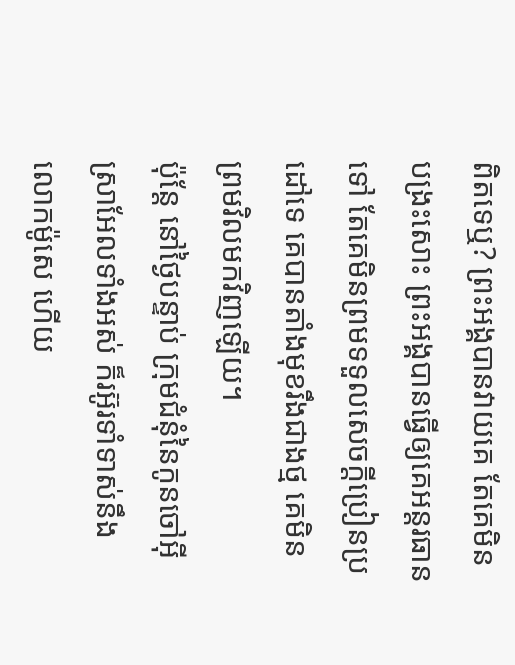ពិតទេឬ? ព្រះអង្គបានវាយគេ តែគេមិនបង្រះសោះ ព្រះអង្គបានធ្វើឲ្យគេអន្តរធានទៅ តែគេមិនព្រមទទួលសេចក្ដីប្រៀនប្រដៅទេ គេបានតាំងមុខរឹងជាងថ្ម គេមិនព្រមវិលមកវិញឡើយ។
ប៉ុន្ដែ នៅថ្ងៃបន្ទាប់ ក្រុមជំនុំនៃកូនចៅអ៊ីស្រាអែលទាំងអស់ ក៏រអ៊ូរទាំទាស់នឹងលោកម៉ូសេ ហើយ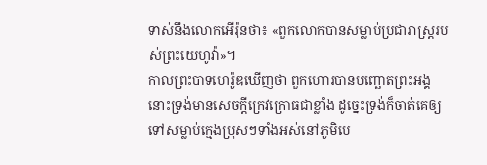ទាស់នឹងលោកអើរ៉ុនថា៖ «ពួកលោកបានសម្លាប់ប្រជារាស្ត្ររបស់ព្រះយេហូវ៉ា»។
កាលព្រះបាទហេរ៉ូឌឃើញថា ពួកហោរបានបញ្ឆោតព្រះអង្គ នោះទ្រង់មានសេចក្តីក្រេវក្រោធជាខ្លាំង ដូច្នេះទ្រង់ក៏ចាត់គេឲ្យទៅសម្លាប់ក្មេងប្រុសៗទាំងអស់នៅភូមិបេ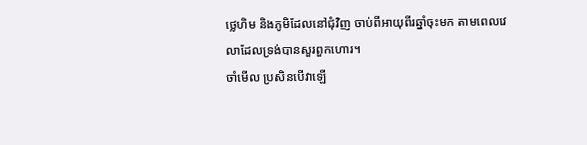ថ្លេហិម និងភូមិដែលនៅជុំវិញ ចាប់ពីអាយុពីរឆ្នាំចុះមក តាមពេលវេលាដែលទ្រង់បានសួរពួកហោរ។
ចាំមើល ប្រសិនបើវាឡើ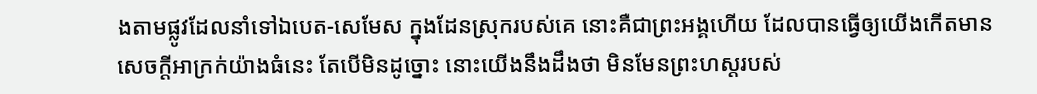ងតាមផ្លូវដែលនាំទៅឯបេត-សេមែស ក្នុងដែនស្រុករបស់គេ នោះគឺជាព្រះអង្គហើយ ដែលបានធ្វើឲ្យយើងកើតមានសេចក្ដីអាក្រក់យ៉ាងធំនេះ តែបើមិនដូច្នោះ នោះយើងនឹងដឹងថា មិនមែនព្រះហស្តរបស់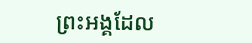ព្រះអង្គដែល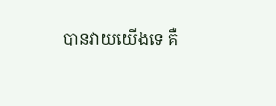បានវាយយើងទេ គឺ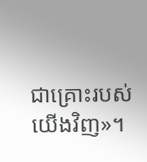ជាគ្រោះរបស់យើងវិញ»។